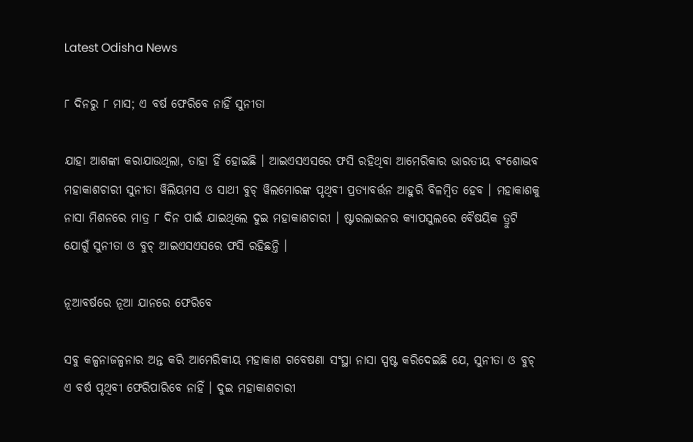Latest Odisha News

୮ ଦିନରୁ ୮ ମାସ; ଏ ବର୍ଷ ଫେରିବେ ନାହିଁ ସୁନୀତା

ଯାହା ଆଶଙ୍କା କରାଯାଉଥିଲା, ତାହା ହିଁ ହୋଇଛି । ଆଇଏସଏସରେ ଫସି ରହିଥିବା ଆମେରିକାର ଭାରତୀୟ ବଂଶୋଦ୍ଭବ ମହାକାଶଚାରୀ ସୁନୀତା ୱିଲିୟମସ ଓ ସାଥୀ ବୁଚ୍ ୱିଲମୋରଙ୍କ ପୃଥିବୀ ପ୍ରତ୍ୟାବର୍ତ୍ତନ ଆହୁରି ବିଳମ୍ବିତ ହେବ । ମହାକାଶକୁ ନାସା ମିଶନରେ ମାତ୍ର ୮ ଦିନ ପାଇଁ ଯାଇଥିଲେ ଦୁଇ ମହାକାଶଚାରୀ । ଷ୍ଟାରଲାଇନର କ୍ୟାପସୁଲରେ ବୈଷୟିକ ତ୍ରୁଟି ଯୋଗୁଁ ସୁନୀତା ଓ ବୁଚ୍ ଆଇଏସଏସରେ ଫସି ରହିଛନ୍ତି ।

ନୂଆବର୍ଷରେ ନୂଆ ଯାନରେ ଫେରିବେ

ସବୁ କଳ୍ପନାଜଳ୍ପନାର ଅନ୍ତ କରି ଆମେରିକୀୟ ମହାକାଶ ଗବେଷଣା ସଂସ୍ଥା ନାସା ସ୍ପଷ୍ଟ କରିଦେଇଛି ଯେ, ସୁନୀତା ଓ ବୁଚ୍ ଏ ବର୍ଷ ପୃଥିବୀ ଫେରିପାରିବେ ନାହିଁ । ଦୁଇ ମହାକାଶଚାରୀ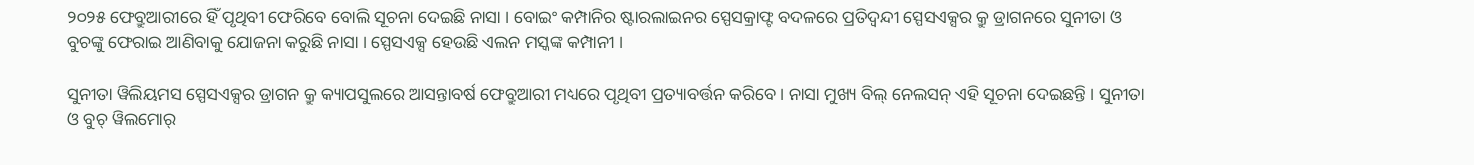୨୦୨୫ ଫେବ୍ରୁଆରୀରେ ହିଁ ପୃଥିବୀ ଫେରିବେ ବୋଲି ସୂଚନା ଦେଇଛି ନାସା । ବୋଇଂ କମ୍ପାନିର ଷ୍ଟାରଲାଇନର ସ୍ପେସକ୍ରାଫ୍ଟ ବଦଳରେ ପ୍ରତିଦ୍ୱନ୍ଦୀ ସ୍ପେସଏକ୍ସର କ୍ରୁ ଡ୍ରାଗନରେ ସୁନୀତା ଓ ବୁଚଙ୍କୁ ଫେରାଇ ଆଣିବାକୁ ଯୋଜନା କରୁଛି ନାସା । ସ୍ପେସଏକ୍ସ ହେଉଛି ଏଲନ ମସ୍କଙ୍କ କମ୍ପାନୀ ।

ସୁନୀତା ୱିଲିୟମସ ସ୍ପେସଏକ୍ସର ଡ୍ରାଗନ କ୍ରୁ କ୍ୟାପସୁଲରେ ଆସନ୍ତାବର୍ଷ ଫେବ୍ରୁଆରୀ ମଧ୍ୟରେ ପୃଥିବୀ ପ୍ରତ୍ୟାବର୍ତ୍ତନ କରିବେ । ନାସା ମୁଖ୍ୟ ବିଲ୍ ନେଲସନ୍ ଏହି ସୂଚନା ଦେଇଛନ୍ତି । ସୁନୀତା ଓ ବୁଚ୍ ୱିଲମୋର୍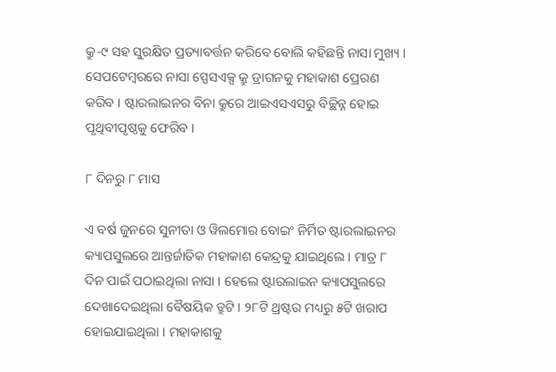କ୍ରୁ-୯ ସହ ସୁରକ୍ଷିତ ପ୍ରତ୍ୟାବର୍ତ୍ତନ କରିବେ ବୋଲି କହିଛନ୍ତି ନାସା ମୁଖ୍ୟ । ସେପଟେମ୍ବରରେ ନାସା ସ୍ପେସଏକ୍ସ କ୍ରୁ ଡ୍ରାଗନକୁ ମହାକାଶ ପ୍ରେରଣ କରିବ । ଷ୍ଟାରଲାଇନର ବିନା କ୍ରୁରେ ଆଇଏସଏସରୁ ବିଚ୍ଛିନ୍ନ ହୋଇ ପୃଥିବୀପୃଷ୍ଠକୁ ଫେରିବ ।

୮ ଦିନରୁ ୮ ମାସ

ଏ ବର୍ଷ ଜୁନରେ ସୁନୀତା ଓ ୱିଲମୋର ବୋଇଂ ନିର୍ମିତ ଷ୍ଟାରଲାଇନର କ୍ୟାପସୁଲରେ ଆନ୍ତର୍ଜାତିକ ମହାକାଶ କେନ୍ଦ୍ରକୁ ଯାଇଥିଲେ । ମାତ୍ର ୮ ଦିନ ପାଇଁ ପଠାଇଥିଲା ନାସା । ହେଲେ ଷ୍ଟାରଲାଇନ କ୍ୟାପସୁଲରେ ଦେଖାଦେଇଥିଲା ବୈଷୟିକ ତ୍ରୁଟି । ୨୮ଟି ଥ୍ରଷ୍ଟର ମଧ୍ୟରୁ ୫ଟି ଖରାପ ହୋଇଯାଇଥିଲା । ମହାକାଶକୁ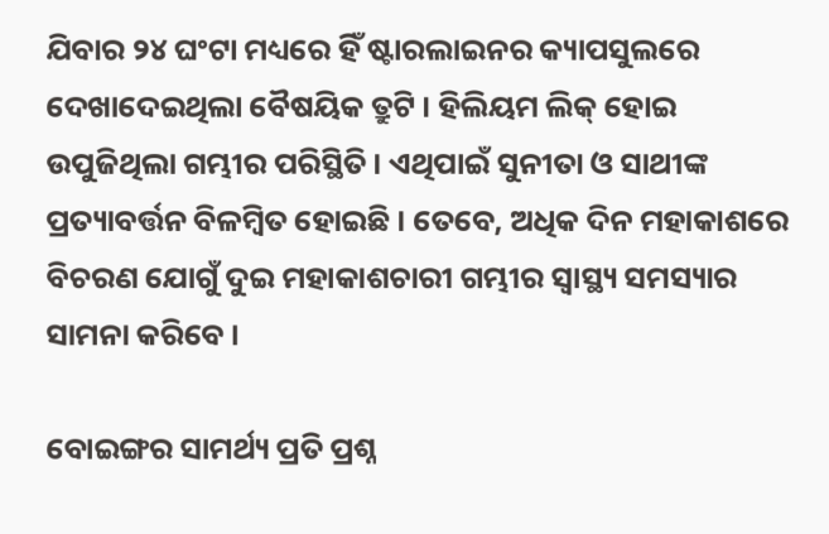ଯିବାର ୨୪ ଘଂଟା ମଧ୍ୟରେ ହିଁ ଷ୍ଟାରଲାଇନର କ୍ୟାପସୁଲରେ ଦେଖାଦେଇଥିଲା ବୈଷୟିକ ତ୍ରୁଟି । ହିଲିୟମ ଲିକ୍ ହୋଇ ଉପୁଜିଥିଲା ଗମ୍ଭୀର ପରିସ୍ଥିତି । ଏଥିପାଇଁ ସୁନୀତା ଓ ସାଥୀଙ୍କ ପ୍ରତ୍ୟାବର୍ତ୍ତନ ବିଳମ୍ବିତ ହୋଇଛି । ତେବେ, ଅଧିକ ଦିନ ମହାକାଶରେ ବିଚରଣ ଯୋଗୁଁ ଦୁଇ ମହାକାଶଚାରୀ ଗମ୍ଭୀର ସ୍ୱାସ୍ଥ୍ୟ ସମସ୍ୟାର ସାମନା କରିବେ ।

ବୋଇଙ୍ଗର ସାମର୍ଥ୍ୟ ପ୍ରତି ପ୍ରଶ୍ନ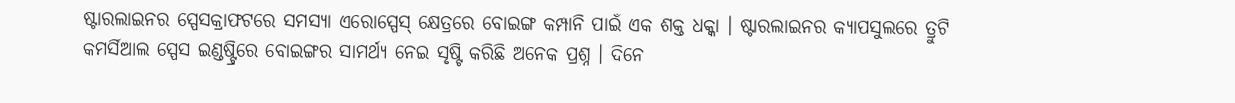ଷ୍ଟାରଲାଇନର ସ୍ପେସକ୍ରାଫଟରେ ସମସ୍ୟା ଏରୋସ୍ପେସ୍ କ୍ଷେତ୍ରରେ ବୋଇଙ୍ଗ କମ୍ପାନି ପାଇଁ ଏକ ଶକ୍ତ ଧକ୍କା । ଷ୍ଟାରଲାଇନର କ୍ୟାପସୁଲରେ ତ୍ରୁଟି କମର୍ସିଆଲ ସ୍ପେସ ଇଣ୍ଡଷ୍ଟ୍ରିରେ ବୋଇଙ୍ଗର ସାମର୍ଥ୍ୟ ନେଇ ସୃଷ୍ଟି କରିଛି ଅନେକ ପ୍ରଶ୍ନ । ଦିନେ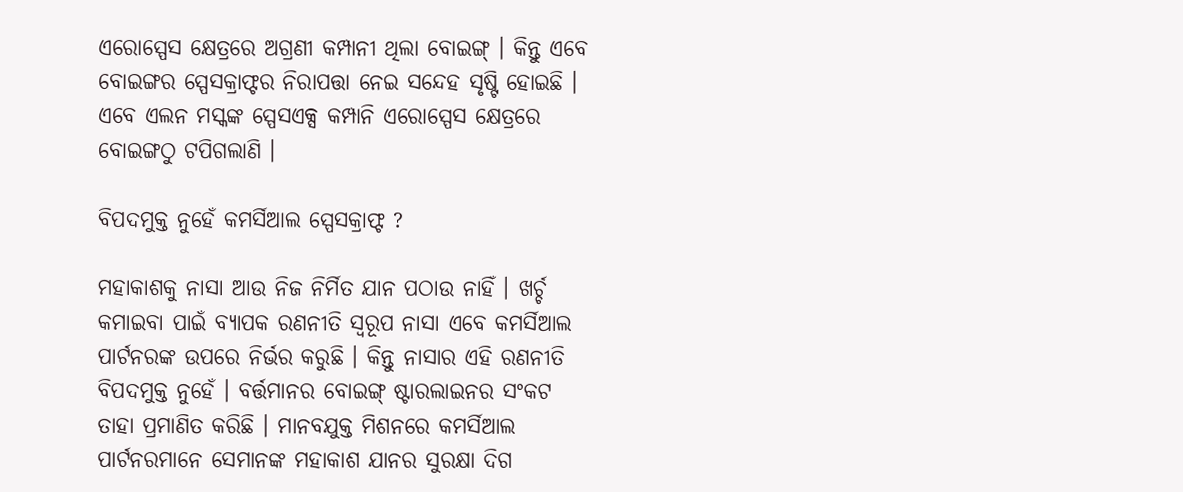ଏରୋସ୍ପେସ କ୍ଷେତ୍ରରେ ଅଗ୍ରଣୀ କମ୍ପାନୀ ଥିଲା ବୋଇଙ୍ଗ୍ । କିନ୍ତୁ ଏବେ ବୋଇଙ୍ଗର ସ୍ପେସକ୍ରାଫ୍ଟର ନିରାପତ୍ତା ନେଇ ସନ୍ଦେହ ସୃଷ୍ଟି ହୋଇଛି । ଏବେ ଏଲନ ମସ୍କଙ୍କ ସ୍ପେସଏକ୍ସ କମ୍ପାନି ଏରୋସ୍ପେସ କ୍ଷେତ୍ରରେ ବୋଇଙ୍ଗଠୁ ଟପିଗଲାଣି ।

ବିପଦମୁକ୍ତ ନୁହେଁ କମର୍ସିଆଲ ସ୍ପେସକ୍ରାଫ୍ଟ ?

ମହାକାଶକୁ ନାସା ଆଉ ନିଜ ନିର୍ମିତ ଯାନ ପଠାଉ ନାହିଁ । ଖର୍ଚ୍ଚ କମାଇବା ପାଇଁ ବ୍ୟାପକ ରଣନୀତି ସ୍ୱରୂପ ନାସା ଏବେ କମର୍ସିଆଲ ପାର୍ଟନରଙ୍କ ଉପରେ ନିର୍ଭର କରୁଛି । କିନ୍ତୁ ନାସାର ଏହି ରଣନୀତି ବିପଦମୁକ୍ତ ନୁହେଁ । ବର୍ତ୍ତମାନର ବୋଇଙ୍ଗ୍ ଷ୍ଟାରଲାଇନର ସଂକଟ ତାହା ପ୍ରମାଣିତ କରିଛି । ମାନବଯୁକ୍ତ ମିଶନରେ କମର୍ସିଆଲ ପାର୍ଟନରମାନେ ସେମାନଙ୍କ ମହାକାଶ ଯାନର ସୁରକ୍ଷା ଦିଗ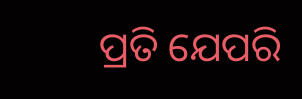ପ୍ରତି ଯେପରି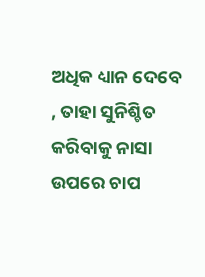ଅଧିକ ଧ୍ୟାନ ଦେବେ , ତାହା ସୁନିଶ୍ଚିତ କରିବାକୁ ନାସା ଉପରେ ଚାପ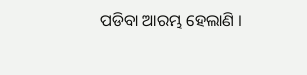ପଡିବା ଆରମ୍ଭ ହେଲାଣି ।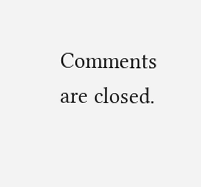Comments are closed.